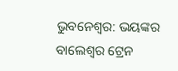ଭୁବନେଶ୍ବର: ଭୟଙ୍କର ବାଲେଶ୍ବର ଟ୍ରେନ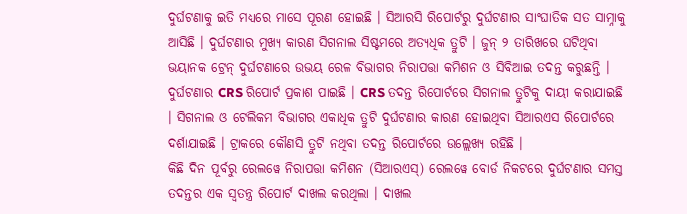ଦୁର୍ଘଟଣାକୁ ଇତି ମଧ୍ୟରେ ମାସେ ପୂରଣ ହୋଇଛି । ସିଆରସି ରିପୋର୍ଟରୁ ଦୁର୍ଘଟଣାର ସାଂଘାତିକ ସତ ସାମ୍ନାକୁ ଆସିଛି । ଦୁର୍ଘଟଣାର ମୁଖ୍ୟ କାରଣ ସିଗନାଲ ସିଷ୍ଟମରେ ଅତ୍ୟଧିକ ତ୍ରୁଟି । ଜୁନ୍ ୨ ତାରିଖରେ ଘଟିଥିବା ଭୟାନକ ଟ୍ରେନ୍ ଦୁର୍ଘଟଣାରେ ଉଭୟ ରେଳ ବିଭାଗର ନିରାପତ୍ତା କମିଶନ ଓ ସିବିଆଇ ତଦନ୍ତ କରୁଛନ୍ତି । ଦୁର୍ଘଟଣାର CRS ରିପୋର୍ଟ ପ୍ରକାଶ ପାଇଛି । CRS ତଦନ୍ତ ରିପୋର୍ଟରେ ସିଗନାଲ ତ୍ରୁଟିକୁ ଦାୟୀ କରାଯାଇଛି । ସିଗନାଲ ଓ ଟେଲିକମ ବିଭାଗର ଏକାଧିକ ତ୍ରୁଟି ଦୁର୍ଘଟଣାର କାରଣ ହୋଇଥିବା ସିଆରଏସ ରିପୋର୍ଟରେ ଦର୍ଶାଯାଇଛି । ଟ୍ରାକରେ କୌଣସି ତ୍ରୁଟି ନଥିବା ତଦନ୍ତ ରିପୋର୍ଟରେ ଉଲ୍ଲେଖ୍ୟ ରହିଛି ।
କିଛି ଦିନ ପୂର୍ବରୁ ରେଲୱେ ନିରାପତ୍ତା କମିଶନ (ସିଆରଏସ୍) ରେଲୱେ ବୋର୍ଡ ନିକଟରେ ଦୁର୍ଘଟଣାର ସମସ୍ତ ତଦନ୍ତର ଏକ ସ୍ୱତନ୍ତ୍ର ରିପୋର୍ଟ ଦାଖଲ କରଥିଲା । ଦାଖଲ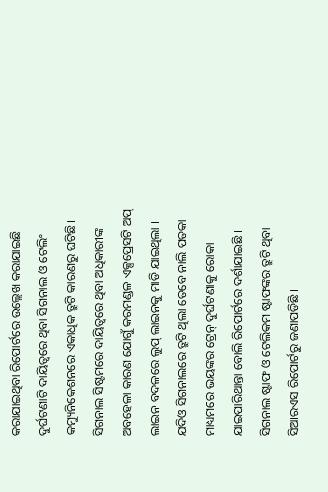କରାଯାଇଥିବା ରିପୋର୍ଟରେ ଉଲ୍ଲେଖ କରାଯାଇଛି ଦୁର୍ଘଟଣାଟି ଦାୟିତ୍ୱରେ ଥିବା ସିଗନାଲ ଓ ଟେଲିଂ କମ୍ୟୁନିକେଶନରେ ଏକାଧିକ ତ୍ରୁଟି କାରଣରୁ ଘଟିଛି। ସିଗନାଲ ସିଷ୍ଟମରେ ଦାୟିତ୍ୱରେ ଥିବା ଅଧିକାରୀଙ୍କ ଅବହେଳା କାରଣ ଯୋଗୁଁ କରମଣ୍ଡଳ ଏକ୍ସପ୍ରେସଟି ଅପ୍ ଲାଇନ ବଦଳରେ ଲୁପ୍ ଲାଇନକୁ ମାଡି ଯାଇଥିଲା । ଯଦିଓ ସିଗନାଲରେ ତ୍ରୁଟି ଥିଲା ତେବେ ନାଲି ପତକା ମାଧ୍ୟମରେ ଭୟଙ୍କର ଟ୍ରେନ୍ ଦୁର୍ଘଟଣାକୁ ରୋକା ଯାଇପାରିଥାନ୍ତା ବୋଲି ରିପୋର୍ଟରେ ଦର୍ଶାଯାଇଛି । ସିଗନାଲ ଷ୍ଟାଫ ଓ ଟେଲିକମ ଷ୍ଟାଫଙ୍କର ତ୍ରୁଟି ଥିବା ସିଆରଏସ ରିପୋର୍ଟରୁ ଜଣାପଡିଛି ।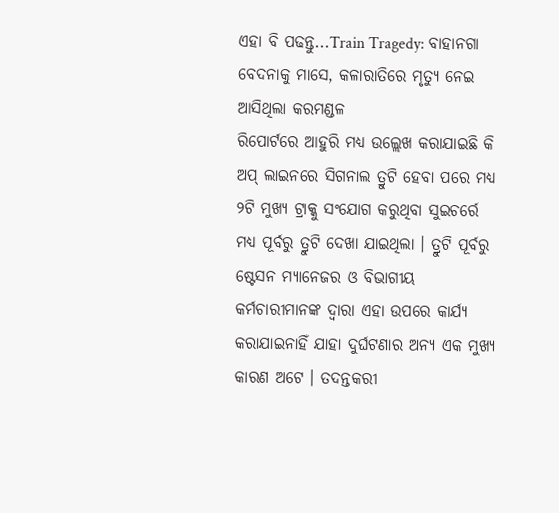ଏହା ବି ପଢନ୍ତୁ...Train Tragedy: ବାହାନଗା ବେଦନାକୁ ମାସେ, କଳାରାତିରେ ମୃତ୍ୟୁ ନେଇ ଆସିଥିଲା କରମଣ୍ଡଳ
ରିପୋର୍ଟରେ ଆହୁରି ମଧ୍ୟ ଉଲ୍ଲେଖ କରାଯାଇଛି କି ଅପ୍ ଲାଇନରେ ସିଗନାଲ ତ୍ରୁଟି ହେବା ପରେ ମଧ୍ୟ ୨ଟି ମୁଖ୍ୟ ଟ୍ରାକ୍କୁ ସଂଯୋଗ କରୁଥିବା ସୁଇଚର୍ରେ ମଧ୍ୟ ପୂର୍ବରୁ ତ୍ରୁଟି ଦେଖା ଯାଇଥିଲା । ତ୍ରୁଟି ପୂର୍ବରୁ ଷ୍ଟେସନ ମ୍ୟାନେଜର ଓ ବିଭାଗୀୟ କର୍ମଚାରୀମାନଙ୍କ ଦ୍ୱାରା ଏହା ଉପରେ କାର୍ଯ୍ୟ କରାଯାଇନାହିଁ ଯାହା ଦୁର୍ଘଟଣାର ଅନ୍ୟ ଏକ ମୁଖ୍ୟ କାରଣ ଅଟେ । ତଦନ୍ତକରୀ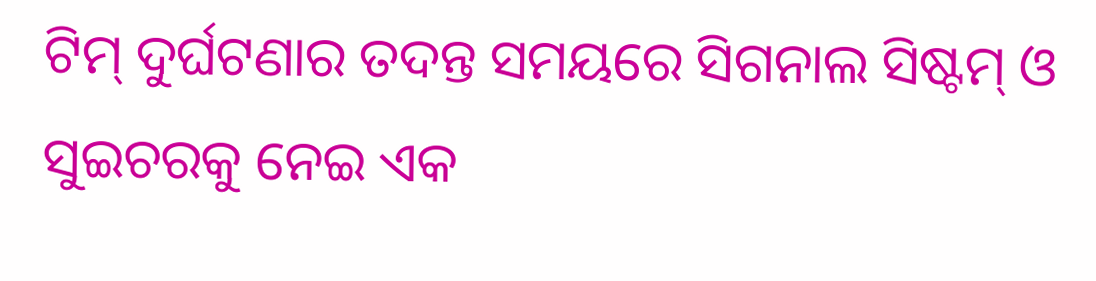ଟିମ୍ ଦୁର୍ଘଟଣାର ତଦନ୍ତ ସମୟରେ ସିଗନାଲ ସିଷ୍ଟମ୍ ଓ ସୁଇଚରକୁ ନେଇ ଏକ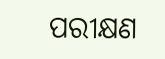ପରୀକ୍ଷଣ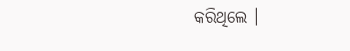କରିଥିଲେ ।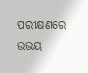ପରୀକ୍ଷଣରେ ଉଭୟ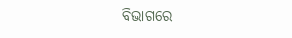ବିଭାଗରେ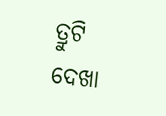ତ୍ରୁଟି ଦେଖା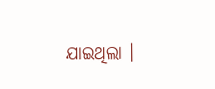ଯାଇଥିଲା ।